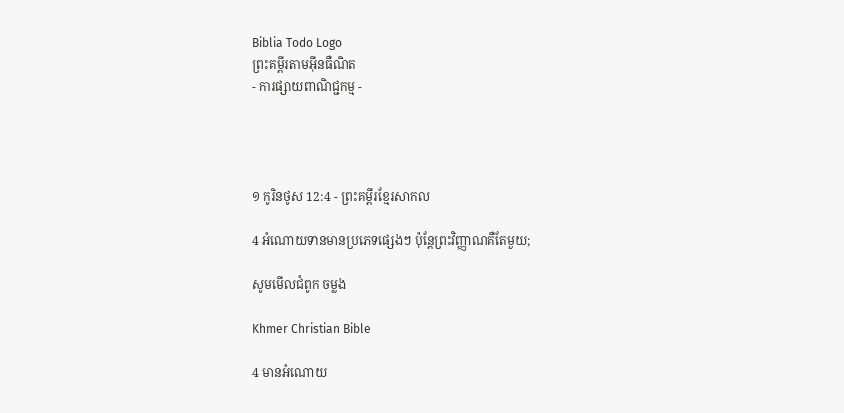Biblia Todo Logo
ព្រះគម្ពីរតាមអ៊ីនធឺណិត
- ការផ្សាយពាណិជ្ជកម្ម -




១ កូរិន‌ថូស 12:4 - ព្រះគម្ពីរខ្មែរសាកល

4 អំណោយទានមានប្រភេទផ្សេងៗ ប៉ុន្តែព្រះវិញ្ញាណគឺតែមួយ;

សូមមើលជំពូក ចម្លង

Khmer Christian Bible

4 មានអំណោយ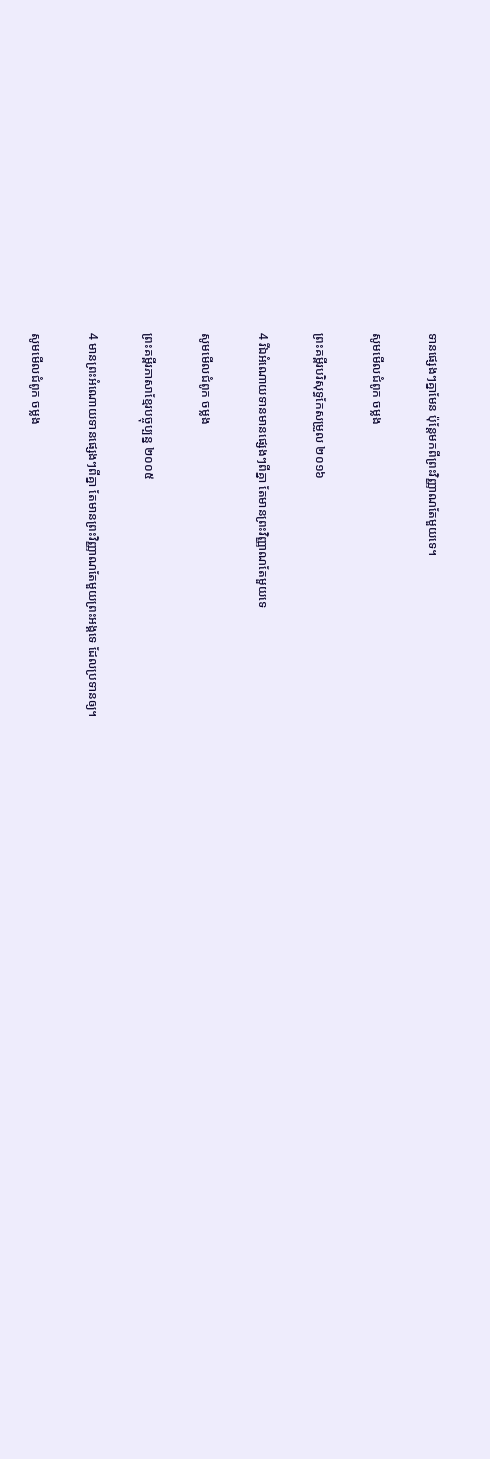ទានផ្សេងៗគ្នាមែន ប៉ុន្ដែមកពីព្រះវិញ្ញាណតែមួយទេ។

សូមមើលជំពូក ចម្លង

ព្រះគម្ពីរបរិសុទ្ធកែសម្រួល ២០១៦

4 រីឯអំណោយ‌ទានមានផ្សេងៗពីគ្នា តែមានព្រះ‌វិញ្ញាណតែមួយទេ

សូមមើលជំពូក ចម្លង

ព្រះគម្ពីរភាសាខ្មែរបច្ចុប្បន្ន ២០០៥

4 មានព្រះ‌អំណោយទានផ្សេងៗពីគ្នា តែមានព្រះ‌វិញ្ញាណតែមួយព្រះអង្គទេ ដែលប្រទានឲ្យ។

សូមមើលជំពូក ចម្លង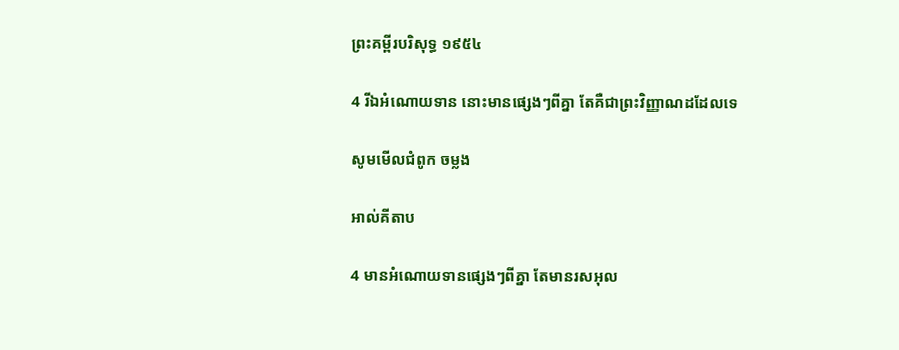ព្រះគម្ពីរបរិសុទ្ធ ១៩៥៤

4 រីឯអំណោយទាន នោះមានផ្សេងៗពីគ្នា តែគឺជាព្រះ‌វិញ្ញាណដដែលទេ

សូមមើលជំពូក ចម្លង

អាល់គីតាប

4 មានអំណោយទានផ្សេងៗពីគ្នា តែមានរស‌អុល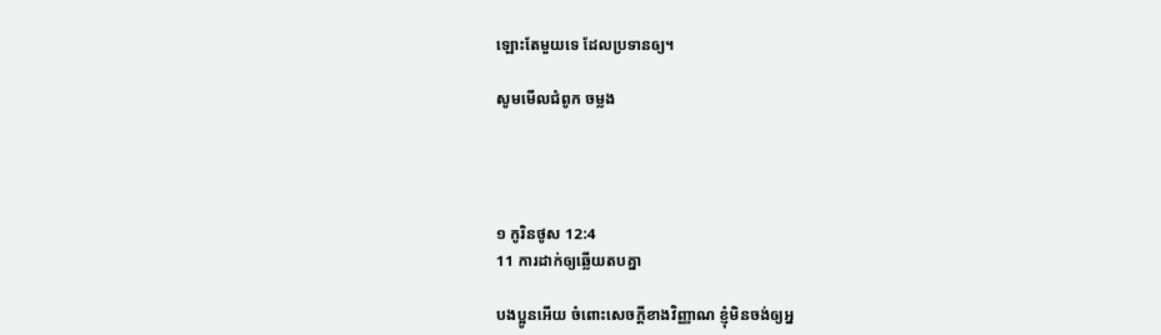ឡោះតែមួយទេ ដែលប្រទានឲ្យ។

សូមមើលជំពូក ចម្លង




១ កូរិន‌ថូស 12:4
11 ការដាក់ឲ្យឆ្លើយតបគ្នា

បងប្អូនអើយ ចំពោះសេចក្ដីខាងវិញ្ញាណ ខ្ញុំមិនចង់ឲ្យអ្ន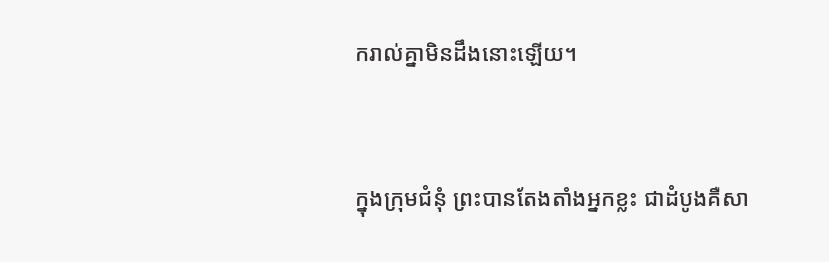ករាល់គ្នាមិនដឹងនោះឡើយ។


ក្នុងក្រុមជំនុំ ព្រះបានតែងតាំងអ្នកខ្លះ ជាដំបូងគឺសា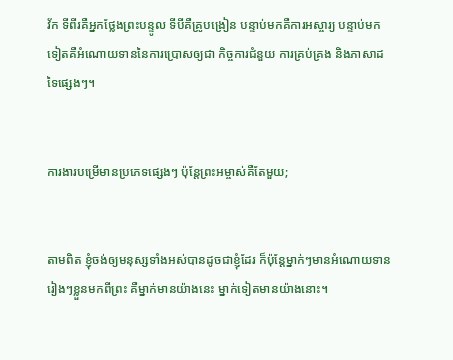វ័ក ទីពីរគឺអ្នកថ្លែងព្រះបន្ទូល ទីបីគឺគ្រូបង្រៀន បន្ទាប់មកគឺការអស្ចារ្យ បន្ទាប់មកទៀតគឺអំណោយទាននៃការប្រោសឲ្យជា កិច្ចការជំនួយ ការគ្រប់គ្រង និងភាសាដទៃផ្សេងៗ។


ការងារបម្រើមានប្រភេទផ្សេងៗ ប៉ុន្តែព្រះអម្ចាស់គឺតែមួយ;


តាមពិត ខ្ញុំចង់ឲ្យមនុស្សទាំងអស់បានដូចជាខ្ញុំដែរ ក៏ប៉ុន្តែម្នាក់ៗមានអំណោយទានរៀងៗខ្លួនមកពីព្រះ គឺម្នាក់មានយ៉ាងនេះ ម្នាក់ទៀតមានយ៉ាងនោះ។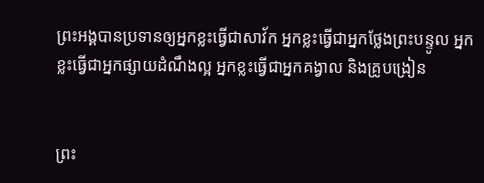ព្រះអង្គបានប្រទានឲ្យអ្នកខ្លះធ្វើជាសាវ័ក អ្នកខ្លះធ្វើជាអ្នកថ្លែងព្រះបន្ទូល អ្នកខ្លះធ្វើជាអ្នកផ្សាយដំណឹងល្អ អ្នកខ្លះធ្វើជាអ្នកគង្វាល និងគ្រូបង្រៀន


ព្រះ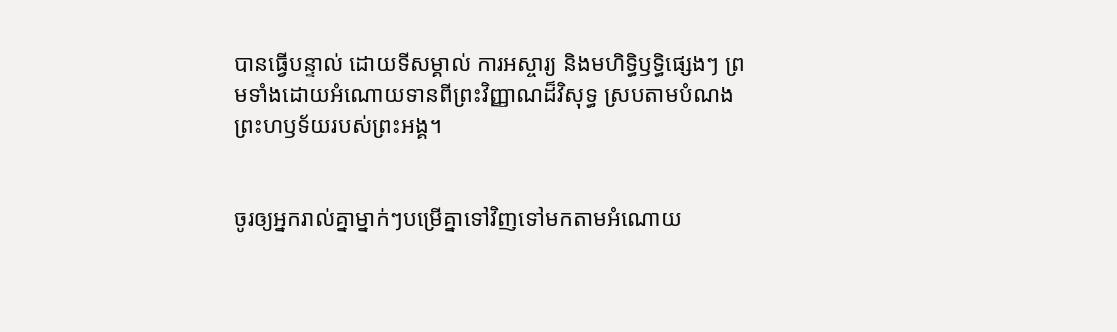បានធ្វើបន្ទាល់ ដោយទីសម្គាល់ ការអស្ចារ្យ និងមហិទ្ធិឫទ្ធិផ្សេងៗ ព្រមទាំងដោយអំណោយទានពីព្រះវិញ្ញាណដ៏វិសុទ្ធ ស្របតាមបំណងព្រះហឫទ័យរបស់ព្រះអង្គ។


ចូរឲ្យអ្នករាល់គ្នាម្នាក់ៗបម្រើគ្នាទៅវិញទៅមកតាមអំណោយ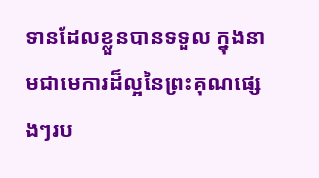ទានដែល‍ខ្លួនបានទទួល ក្នុងនាមជាមេការដ៏ល្អនៃព្រះគុណផ្សេងៗ‍រប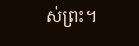ស់ព្រះ។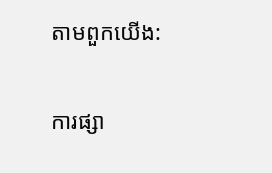តាមពួកយើង:

ការផ្សា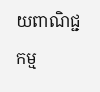យពាណិជ្ជកម្ម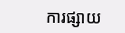ការផ្សាយ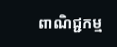ពាណិជ្ជកម្ម